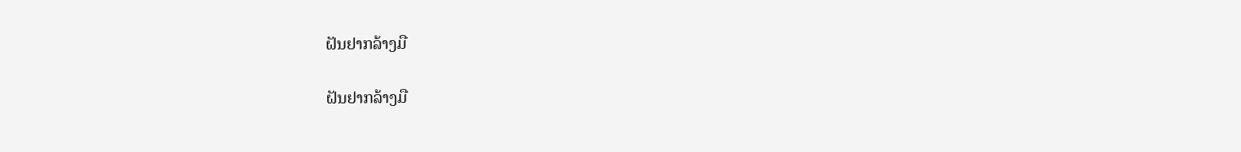ຝັນຢາກລ້າງມື

ຝັນຢາກລ້າງມື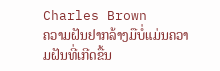Charles Brown
ຄວາມຝັນຢາກລ້າງມືບໍ່ແມ່ນຄວາມຝັນທີ່ເກີດຂື້ນ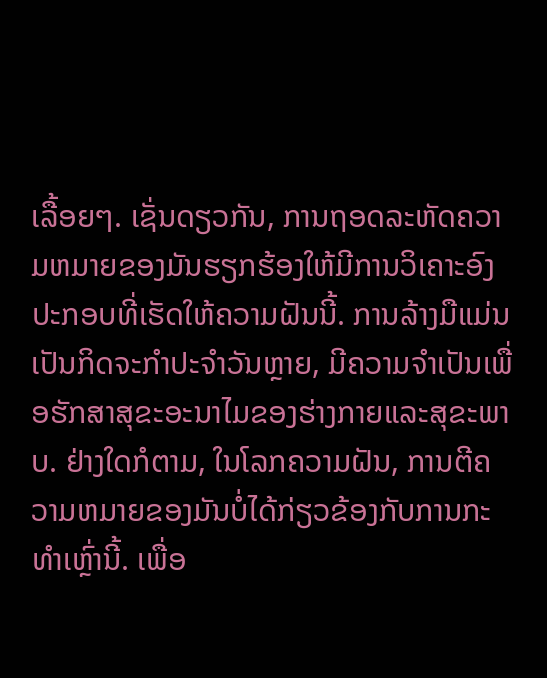ເລື້ອຍໆ. ເຊັ່ນດຽວກັນ, ການຖອດລະຫັດຄວາມຫມາຍຂອງມັນຮຽກຮ້ອງໃຫ້ມີການວິເຄາະອົງປະກອບທີ່ເຮັດໃຫ້ຄວາມຝັນນີ້. ການລ້າງມືແມ່ນເປັນກິດຈະກໍາປະຈໍາວັນຫຼາຍ, ມີຄວາມຈໍາເປັນເພື່ອຮັກສາສຸຂະອະນາໄມຂອງຮ່າງກາຍແລະສຸຂະພາບ. ຢ່າງໃດກໍຕາມ, ໃນໂລກຄວາມຝັນ, ການຕີຄວາມຫມາຍຂອງມັນບໍ່ໄດ້ກ່ຽວຂ້ອງກັບການກະທໍາເຫຼົ່ານີ້. ເພື່ອ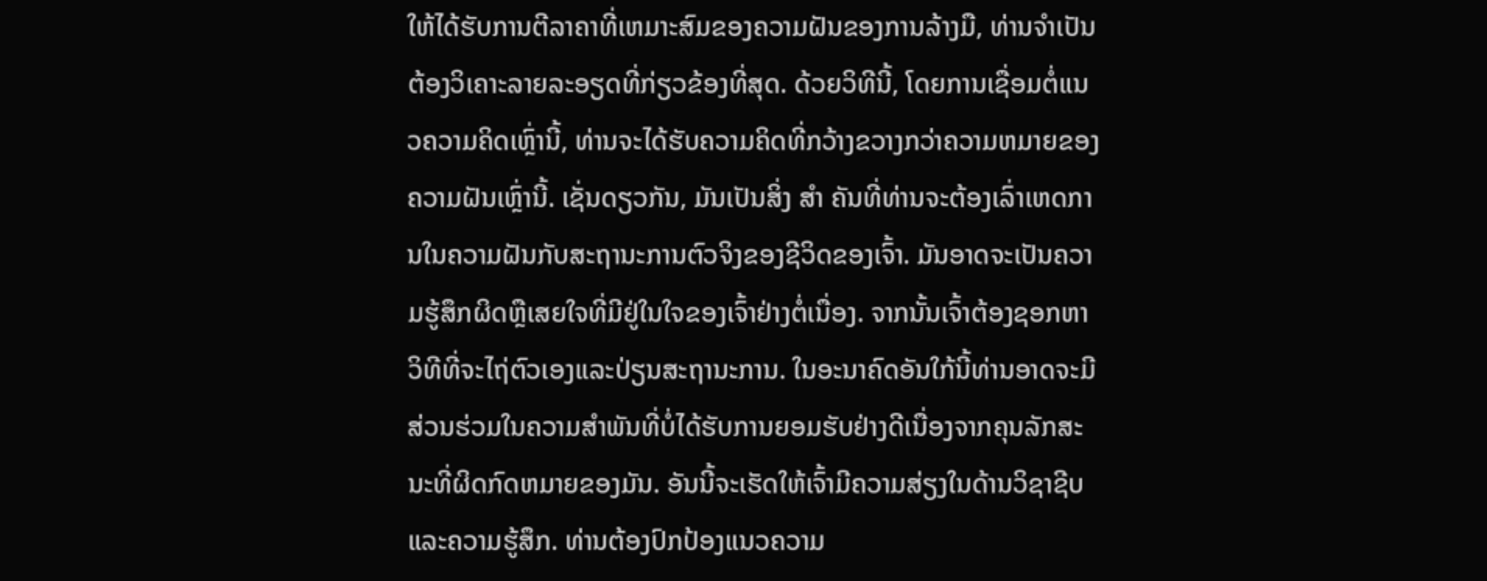ໃຫ້ໄດ້ຮັບການຕີລາຄາທີ່ເຫມາະສົມຂອງຄວາມຝັນຂອງການລ້າງມື, ທ່ານຈໍາເປັນຕ້ອງວິເຄາະລາຍລະອຽດທີ່ກ່ຽວຂ້ອງທີ່ສຸດ. ດ້ວຍວິທີນີ້, ໂດຍການເຊື່ອມຕໍ່ແນວຄວາມຄິດເຫຼົ່ານີ້, ທ່ານຈະໄດ້ຮັບຄວາມຄິດທີ່ກວ້າງຂວາງກວ່າຄວາມຫມາຍຂອງຄວາມຝັນເຫຼົ່ານີ້. ເຊັ່ນດຽວກັນ, ມັນເປັນສິ່ງ ສຳ ຄັນທີ່ທ່ານຈະຕ້ອງເລົ່າເຫດການໃນຄວາມຝັນກັບສະຖານະການຕົວຈິງຂອງຊີວິດຂອງເຈົ້າ. ມັນອາດຈະເປັນຄວາມຮູ້ສຶກຜິດຫຼືເສຍໃຈທີ່ມີຢູ່ໃນໃຈຂອງເຈົ້າຢ່າງຕໍ່ເນື່ອງ. ຈາກນັ້ນເຈົ້າຕ້ອງຊອກຫາວິທີທີ່ຈະໄຖ່ຕົວເອງແລະປ່ຽນສະຖານະການ. ໃນອະນາຄົດອັນໃກ້ນີ້ທ່ານອາດຈະມີສ່ວນຮ່ວມໃນຄວາມສໍາພັນທີ່ບໍ່ໄດ້ຮັບການຍອມຮັບຢ່າງດີເນື່ອງຈາກຄຸນລັກສະນະທີ່ຜິດກົດຫມາຍຂອງມັນ. ອັນນີ້ຈະເຮັດໃຫ້ເຈົ້າມີຄວາມສ່ຽງໃນດ້ານວິຊາຊີບ ແລະຄວາມຮູ້ສຶກ. ທ່ານຕ້ອງປົກປ້ອງແນວຄວາມ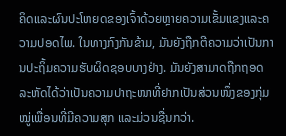ຄິດແລະຜົນປະໂຫຍດຂອງເຈົ້າດ້ວຍຫຼາຍຄວາມເຂັ້ມແຂງແລະຄວາມປອດໄພ. ໃນທາງກົງກັນຂ້າມ, ມັນຍັງຖືກຕີຄວາມວ່າເປັນການປະຖິ້ມຄວາມຮັບຜິດຊອບບາງຢ່າງ. ມັນຍັງສາມາດຖືກຖອດລະຫັດໄດ້ວ່າເປັນຄວາມປາຖະໜາທີ່ຢາກເປັນສ່ວນໜຶ່ງຂອງກຸ່ມໝູ່ເພື່ອນທີ່ມີຄວາມສຸກ ແລະມ່ວນຊື່ນກວ່າ.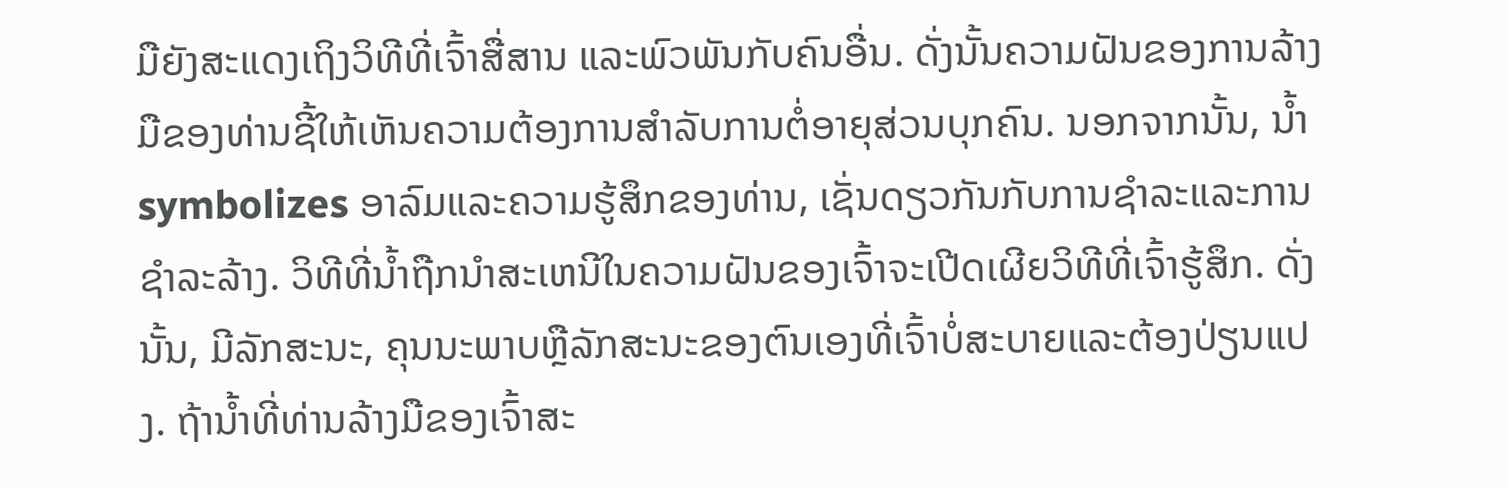ມືຍັງສະແດງເຖິງວິທີທີ່ເຈົ້າສື່ສານ ແລະພົວພັນກັບຄົນອື່ນ. ດັ່ງນັ້ນຄວາມຝັນຂອງການລ້າງມືຂອງທ່ານຊີ້ໃຫ້ເຫັນຄວາມຕ້ອງການສໍາລັບການຕໍ່ອາຍຸສ່ວນບຸກຄົນ. ນອກຈາກນັ້ນ, ນ້ຳ symbolizes ອາລົມແລະຄວາມຮູ້ສຶກຂອງທ່ານ, ເຊັ່ນດຽວກັນກັບການຊໍາລະແລະການຊໍາລະລ້າງ. ວິທີທີ່ນ້ຳຖືກນໍາສະເຫນີໃນຄວາມຝັນຂອງເຈົ້າຈະເປີດເຜີຍວິທີທີ່ເຈົ້າຮູ້ສຶກ. ດັ່ງນັ້ນ, ມີລັກສະນະ, ຄຸນນະພາບຫຼືລັກສະນະຂອງຕົນເອງທີ່ເຈົ້າບໍ່ສະບາຍແລະຕ້ອງປ່ຽນແປງ. ຖ້ານ້ຳທີ່ທ່ານລ້າງມືຂອງເຈົ້າສະ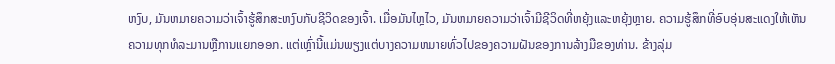ຫງົບ, ມັນຫມາຍຄວາມວ່າເຈົ້າຮູ້ສຶກສະຫງົບກັບຊີວິດຂອງເຈົ້າ. ເມື່ອມັນໄຫຼໄວ, ມັນຫມາຍຄວາມວ່າເຈົ້າມີຊີວິດທີ່ຫຍຸ້ງແລະຫຍຸ້ງຫຼາຍ. ຄວາມຮູ້ສຶກທີ່ອົບອຸ່ນສະແດງໃຫ້ເຫັນຄວາມທຸກທໍລະມານຫຼືການແຍກອອກ. ແຕ່ເຫຼົ່ານີ້ແມ່ນພຽງແຕ່ບາງຄວາມຫມາຍທົ່ວໄປຂອງຄວາມຝັນຂອງການລ້າງມືຂອງທ່ານ. ຂ້າງລຸ່ມ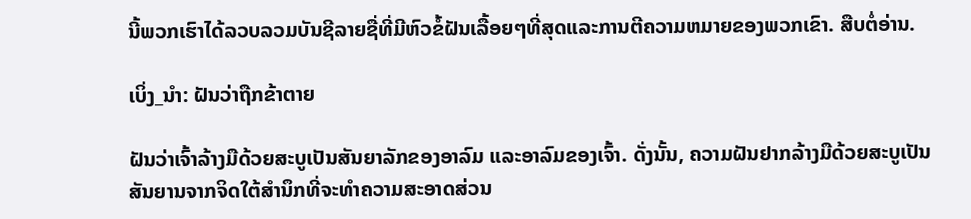ນີ້ພວກເຮົາໄດ້ລວບລວມບັນຊີລາຍຊື່ທີ່ມີຫົວຂໍ້ຝັນເລື້ອຍໆທີ່ສຸດແລະການຕີຄວາມຫມາຍຂອງພວກເຂົາ. ສືບຕໍ່ອ່ານ.

ເບິ່ງ_ນຳ: ຝັນວ່າຖືກຂ້າຕາຍ

ຝັນວ່າເຈົ້າລ້າງມືດ້ວຍສະບູເປັນສັນຍາລັກຂອງອາລົມ ແລະອາລົມຂອງເຈົ້າ. ດັ່ງນັ້ນ, ຄວາມຝັນຢາກລ້າງມືດ້ວຍສະບູເປັນສັນຍານຈາກຈິດໃຕ້ສໍານຶກທີ່ຈະທໍາຄວາມສະອາດສ່ວນ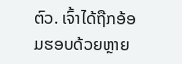ຕົວ. ເຈົ້າໄດ້ຖືກອ້ອມຮອບດ້ວຍຫຼາຍ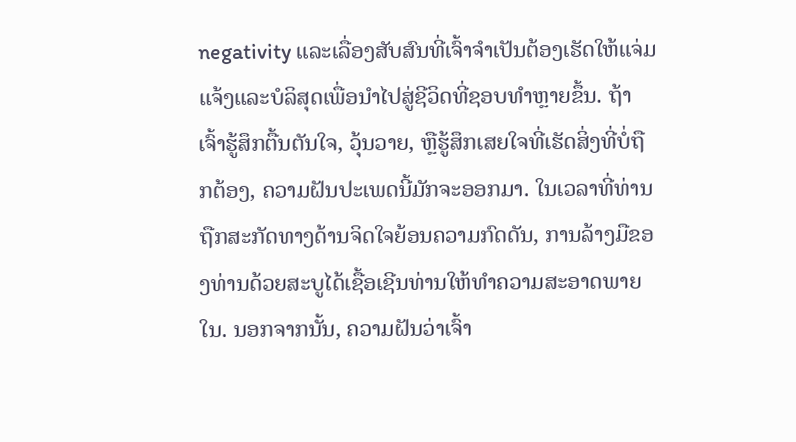negativity ແລະເລື່ອງສັບສົນທີ່ເຈົ້າຈໍາເປັນຕ້ອງເຮັດໃຫ້ແຈ່ມແຈ້ງແລະບໍລິສຸດເພື່ອນໍາໄປສູ່ຊີວິດທີ່ຊອບທໍາຫຼາຍຂຶ້ນ. ຖ້າເຈົ້າຮູ້ສຶກຕື້ນຕັນໃຈ, ວຸ້ນວາຍ, ຫຼືຮູ້ສຶກເສຍໃຈທີ່ເຮັດສິ່ງທີ່ບໍ່ຖືກຕ້ອງ, ຄວາມຝັນປະເພດນີ້ມັກຈະອອກມາ. ໃນເວລາທີ່ທ່ານຖືກສະກັດທາງດ້ານຈິດໃຈຍ້ອນຄວາມກົດດັນ, ການລ້າງມືຂອງທ່ານດ້ວຍສະບູໄດ້ເຊື້ອເຊີນທ່ານໃຫ້ທໍາຄວາມສະອາດພາຍໃນ. ນອກຈາກນັ້ນ, ຄວາມຝັນວ່າເຈົ້າ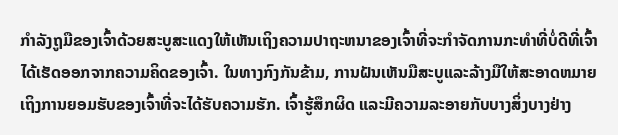ກໍາລັງຖູມືຂອງເຈົ້າດ້ວຍສະບູສະແດງໃຫ້ເຫັນເຖິງຄວາມປາຖະຫນາຂອງເຈົ້າທີ່ຈະກໍາຈັດການກະທໍາທີ່ບໍ່ດີທີ່ເຈົ້າໄດ້ເຮັດອອກຈາກຄວາມຄິດຂອງເຈົ້າ. ໃນທາງກົງກັນຂ້າມ, ການຝັນເຫັນມືສະບູແລະລ້າງມືໃຫ້ສະອາດຫມາຍເຖິງການຍອມຮັບຂອງເຈົ້າທີ່ຈະໄດ້ຮັບຄວາມຮັກ. ເຈົ້າຮູ້ສຶກຜິດ ແລະມີຄວາມລະອາຍກັບບາງສິ່ງບາງຢ່າງ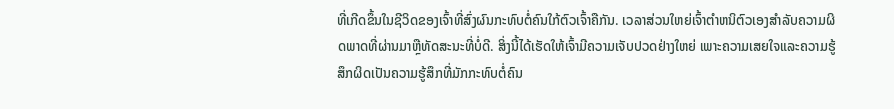ທີ່ເກີດຂຶ້ນໃນຊີວິດຂອງເຈົ້າທີ່ສົ່ງຜົນກະທົບຕໍ່ຄົນໃກ້ຕົວເຈົ້າຄືກັນ. ເວລາສ່ວນໃຫຍ່ເຈົ້າຕໍາຫນິຕົວເອງສໍາລັບຄວາມຜິດພາດທີ່ຜ່ານມາຫຼືທັດສະນະທີ່ບໍ່ດີ. ສິ່ງນີ້ໄດ້ເຮັດໃຫ້ເຈົ້າມີຄວາມເຈັບປວດຢ່າງໃຫຍ່ ເພາະຄວາມເສຍໃຈແລະຄວາມຮູ້ສຶກຜິດເປັນຄວາມຮູ້ສຶກທີ່ມັກກະທົບຕໍ່ຄົນ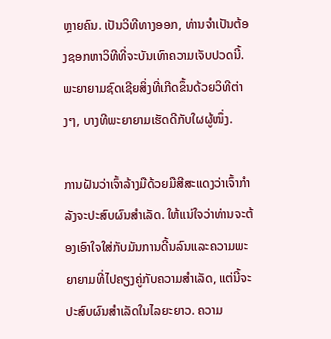ຫຼາຍຄົນ. ເປັນວິທີທາງອອກ, ທ່ານຈໍາເປັນຕ້ອງຊອກຫາວິທີທີ່ຈະບັນເທົາຄວາມເຈັບປວດນີ້. ພະຍາຍາມຊົດເຊີຍສິ່ງທີ່ເກີດຂຶ້ນດ້ວຍວິທີຕ່າງໆ, ບາງທີພະຍາຍາມເຮັດດີກັບໃຜຜູ້ໜຶ່ງ.

ການຝັນວ່າເຈົ້າລ້າງມືດ້ວຍມືສີສະແດງວ່າເຈົ້າກຳລັງຈະປະສົບຜົນສຳເລັດ. ໃຫ້ແນ່ໃຈວ່າທ່ານຈະຕ້ອງເອົາໃຈໃສ່ກັບມັນການດີ້ນລົນແລະຄວາມພະຍາຍາມທີ່ໄປຄຽງຄູ່ກັບຄວາມສໍາເລັດ, ແຕ່ນີ້ຈະປະສົບຜົນສໍາເລັດໃນໄລຍະຍາວ. ຄວາມ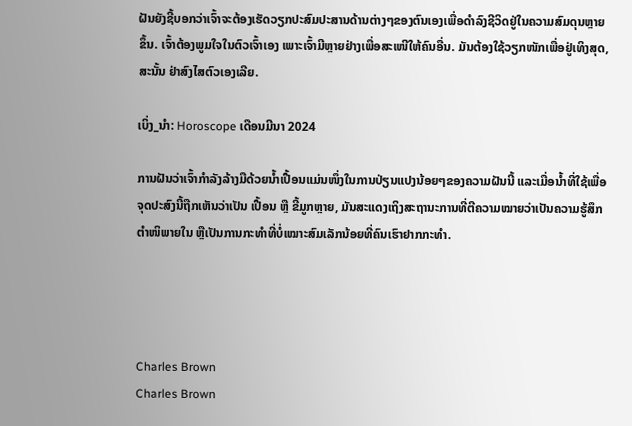ຝັນຍັງຊີ້ບອກວ່າເຈົ້າຈະຕ້ອງເຮັດວຽກປະສົມປະສານດ້ານຕ່າງໆຂອງຕົນເອງເພື່ອດໍາລົງຊີວິດຢູ່ໃນຄວາມສົມດຸນຫຼາຍຂຶ້ນ. ເຈົ້າຕ້ອງພູມໃຈໃນຕົວເຈົ້າເອງ ເພາະເຈົ້າມີຫຼາຍຢ່າງເພື່ອສະເໜີໃຫ້ຄົນອື່ນ. ມັນຕ້ອງໃຊ້ວຽກໜັກເພື່ອຢູ່ເທິງສຸດ, ສະນັ້ນ ຢ່າສົງໄສຕົວເອງເລີຍ.

ເບິ່ງ_ນຳ: Horoscope ເດືອນມີນາ 2024

ການຝັນວ່າເຈົ້າກຳລັງລ້າງມືດ້ວຍນ້ຳເປື້ອນແມ່ນໜຶ່ງໃນການປ່ຽນແປງນ້ອຍໆຂອງຄວາມຝັນນີ້ ແລະເມື່ອນ້ຳທີ່ໃຊ້ເພື່ອຈຸດປະສົງນີ້ຖືກເຫັນວ່າເປັນ ເປື້ອນ ຫຼື ຂີ້ມູກຫຼາຍ, ມັນສະແດງເຖິງສະຖານະການທີ່ຕີຄວາມໝາຍວ່າເປັນຄວາມຮູ້ສຶກຕຳໜິພາຍໃນ ຫຼືເປັນການກະທຳທີ່ບໍ່ເໝາະສົມເລັກນ້ອຍທີ່ຄົນເຮົາຢາກກະທຳ.




Charles Brown
Charles Brown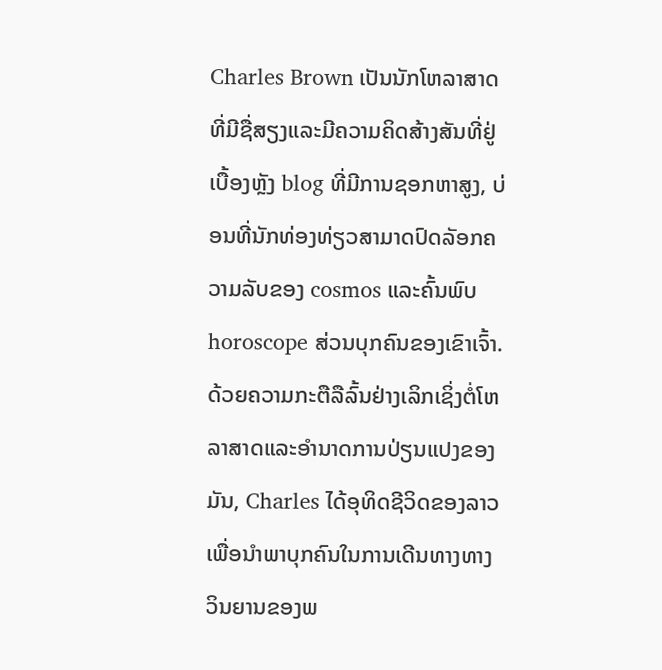Charles Brown ເປັນນັກໂຫລາສາດທີ່ມີຊື່ສຽງແລະມີຄວາມຄິດສ້າງສັນທີ່ຢູ່ເບື້ອງຫຼັງ blog ທີ່ມີການຊອກຫາສູງ, ບ່ອນທີ່ນັກທ່ອງທ່ຽວສາມາດປົດລັອກຄວາມລັບຂອງ cosmos ແລະຄົ້ນພົບ horoscope ສ່ວນບຸກຄົນຂອງເຂົາເຈົ້າ. ດ້ວຍຄວາມກະຕືລືລົ້ນຢ່າງເລິກເຊິ່ງຕໍ່ໂຫລາສາດແລະອໍານາດການປ່ຽນແປງຂອງມັນ, Charles ໄດ້ອຸທິດຊີວິດຂອງລາວເພື່ອນໍາພາບຸກຄົນໃນການເດີນທາງທາງວິນຍານຂອງພ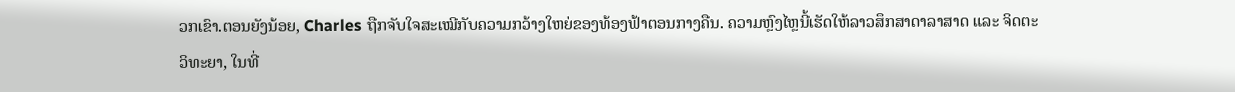ວກເຂົາ.ຕອນຍັງນ້ອຍ, Charles ຖືກຈັບໃຈສະເໝີກັບຄວາມກວ້າງໃຫຍ່ຂອງທ້ອງຟ້າຕອນກາງຄືນ. ຄວາມຫຼົງໄຫຼນີ້ເຮັດໃຫ້ລາວສຶກສາດາລາສາດ ແລະ ຈິດຕະວິທະຍາ, ໃນທີ່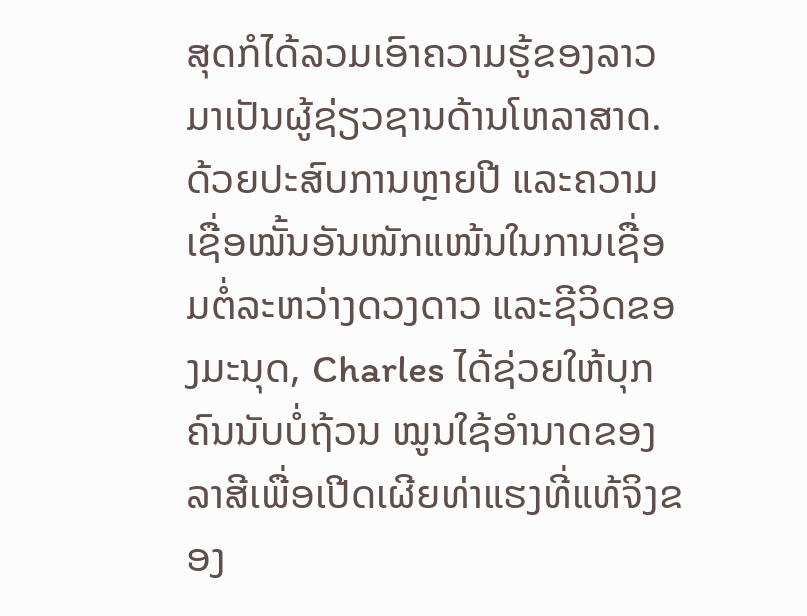ສຸດກໍໄດ້ລວມເອົາຄວາມຮູ້ຂອງລາວມາເປັນຜູ້ຊ່ຽວຊານດ້ານໂຫລາສາດ. ດ້ວຍປະສົບການຫຼາຍປີ ແລະຄວາມເຊື່ອໝັ້ນອັນໜັກແໜ້ນໃນການເຊື່ອມຕໍ່ລະຫວ່າງດວງດາວ ແລະຊີວິດຂອງມະນຸດ, Charles ໄດ້ຊ່ວຍໃຫ້ບຸກຄົນນັບບໍ່ຖ້ວນ ໝູນໃຊ້ອຳນາດຂອງລາສີເພື່ອເປີດເຜີຍທ່າແຮງທີ່ແທ້ຈິງຂອງ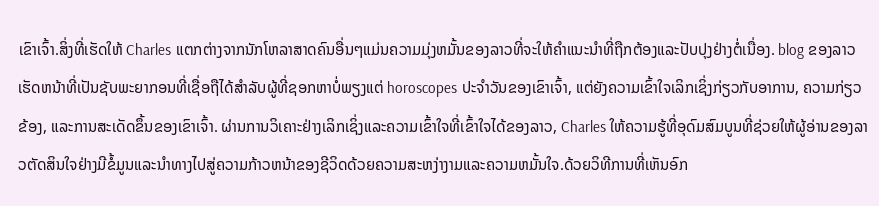ເຂົາເຈົ້າ.ສິ່ງທີ່ເຮັດໃຫ້ Charles ແຕກຕ່າງຈາກນັກໂຫລາສາດຄົນອື່ນໆແມ່ນຄວາມມຸ່ງຫມັ້ນຂອງລາວທີ່ຈະໃຫ້ຄໍາແນະນໍາທີ່ຖືກຕ້ອງແລະປັບປຸງຢ່າງຕໍ່ເນື່ອງ. blog ຂອງລາວເຮັດຫນ້າທີ່ເປັນຊັບພະຍາກອນທີ່ເຊື່ອຖືໄດ້ສໍາລັບຜູ້ທີ່ຊອກຫາບໍ່ພຽງແຕ່ horoscopes ປະຈໍາວັນຂອງເຂົາເຈົ້າ, ແຕ່ຍັງຄວາມເຂົ້າໃຈເລິກເຊິ່ງກ່ຽວກັບອາການ, ຄວາມກ່ຽວຂ້ອງ, ແລະການສະເດັດຂຶ້ນຂອງເຂົາເຈົ້າ. ຜ່ານການວິເຄາະຢ່າງເລິກເຊິ່ງແລະຄວາມເຂົ້າໃຈທີ່ເຂົ້າໃຈໄດ້ຂອງລາວ, Charles ໃຫ້ຄວາມຮູ້ທີ່ອຸດົມສົມບູນທີ່ຊ່ວຍໃຫ້ຜູ້ອ່ານຂອງລາວຕັດສິນໃຈຢ່າງມີຂໍ້ມູນແລະນໍາທາງໄປສູ່ຄວາມກ້າວຫນ້າຂອງຊີວິດດ້ວຍຄວາມສະຫງ່າງາມແລະຄວາມຫມັ້ນໃຈ.ດ້ວຍວິທີການທີ່ເຫັນອົກ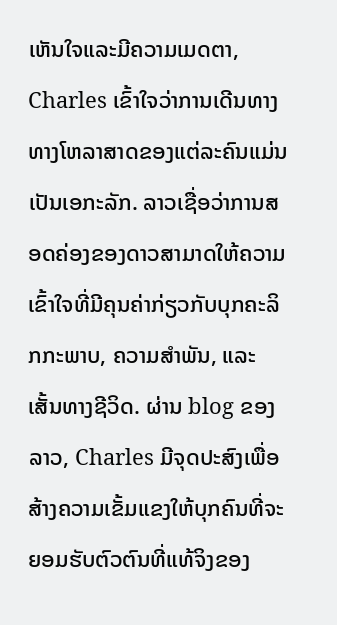ເຫັນໃຈແລະມີຄວາມເມດຕາ, Charles ເຂົ້າໃຈວ່າການເດີນທາງທາງໂຫລາສາດຂອງແຕ່ລະຄົນແມ່ນເປັນເອກະລັກ. ລາວເຊື່ອວ່າການສອດຄ່ອງຂອງດາວສາມາດໃຫ້ຄວາມເຂົ້າໃຈທີ່ມີຄຸນຄ່າກ່ຽວກັບບຸກຄະລິກກະພາບ, ຄວາມສໍາພັນ, ແລະເສັ້ນທາງຊີວິດ. ຜ່ານ blog ຂອງລາວ, Charles ມີຈຸດປະສົງເພື່ອສ້າງຄວາມເຂັ້ມແຂງໃຫ້ບຸກຄົນທີ່ຈະຍອມຮັບຕົວຕົນທີ່ແທ້ຈິງຂອງ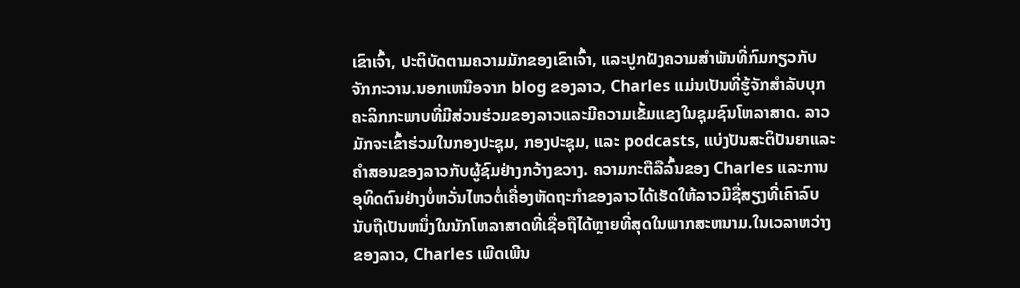ເຂົາເຈົ້າ, ປະຕິບັດຕາມຄວາມມັກຂອງເຂົາເຈົ້າ, ແລະປູກຝັງຄວາມສໍາພັນທີ່ກົມກຽວກັບຈັກກະວານ.ນອກເຫນືອຈາກ blog ຂອງລາວ, Charles ແມ່ນເປັນທີ່ຮູ້ຈັກສໍາລັບບຸກຄະລິກກະພາບທີ່ມີສ່ວນຮ່ວມຂອງລາວແລະມີຄວາມເຂັ້ມແຂງໃນຊຸມຊົນໂຫລາສາດ. ລາວມັກຈະເຂົ້າຮ່ວມໃນກອງປະຊຸມ, ກອງປະຊຸມ, ແລະ podcasts, ແບ່ງປັນສະຕິປັນຍາແລະຄໍາສອນຂອງລາວກັບຜູ້ຊົມຢ່າງກວ້າງຂວາງ. ຄວາມກະຕືລືລົ້ນຂອງ Charles ແລະການອຸທິດຕົນຢ່າງບໍ່ຫວັ່ນໄຫວຕໍ່ເຄື່ອງຫັດຖະກໍາຂອງລາວໄດ້ເຮັດໃຫ້ລາວມີຊື່ສຽງທີ່ເຄົາລົບນັບຖືເປັນຫນຶ່ງໃນນັກໂຫລາສາດທີ່ເຊື່ອຖືໄດ້ຫຼາຍທີ່ສຸດໃນພາກສະຫນາມ.ໃນເວລາຫວ່າງຂອງລາວ, Charles ເພີດເພີນ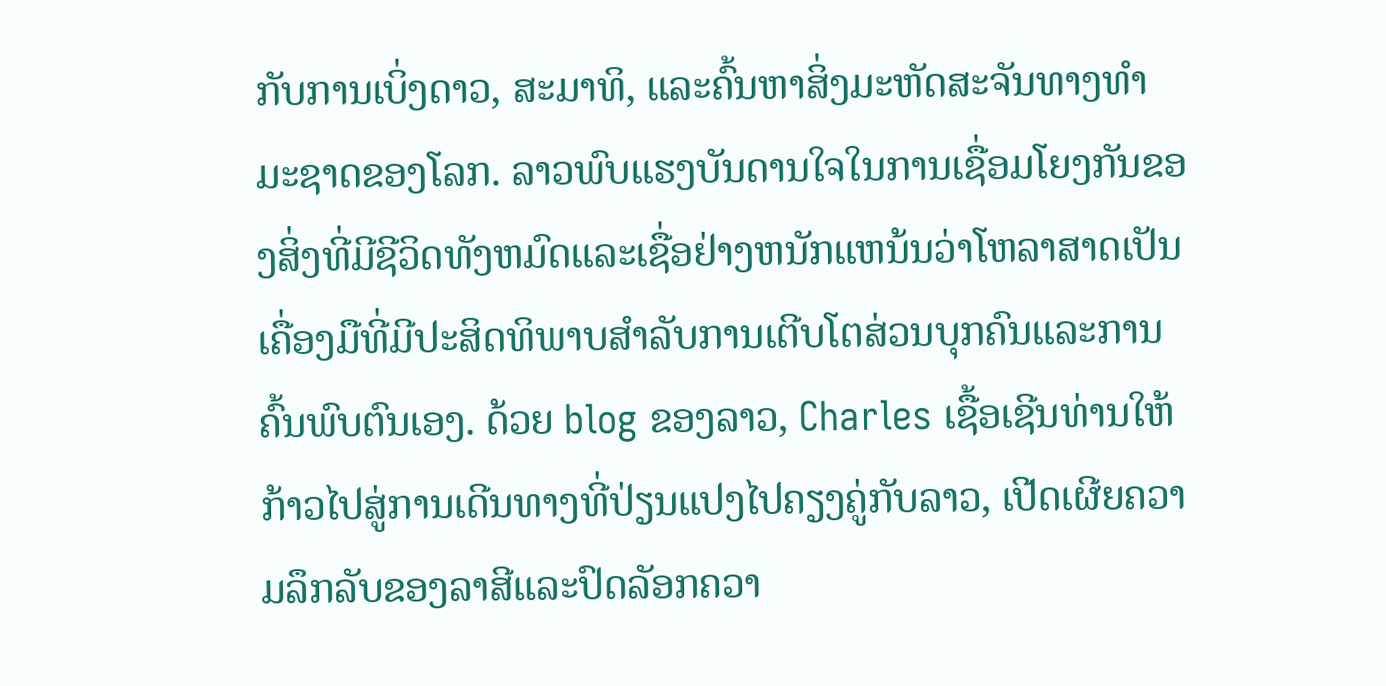ກັບການເບິ່ງດາວ, ສະມາທິ, ແລະຄົ້ນຫາສິ່ງມະຫັດສະຈັນທາງທໍາມະຊາດຂອງໂລກ. ລາວພົບແຮງບັນດານໃຈໃນການເຊື່ອມໂຍງກັນຂອງສິ່ງທີ່ມີຊີວິດທັງຫມົດແລະເຊື່ອຢ່າງຫນັກແຫນ້ນວ່າໂຫລາສາດເປັນເຄື່ອງມືທີ່ມີປະສິດທິພາບສໍາລັບການເຕີບໂຕສ່ວນບຸກຄົນແລະການຄົ້ນພົບຕົນເອງ. ດ້ວຍ blog ຂອງລາວ, Charles ເຊື້ອເຊີນທ່ານໃຫ້ກ້າວໄປສູ່ການເດີນທາງທີ່ປ່ຽນແປງໄປຄຽງຄູ່ກັບລາວ, ເປີດເຜີຍຄວາມລຶກລັບຂອງລາສີແລະປົດລັອກຄວາ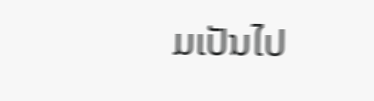ມເປັນໄປ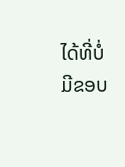ໄດ້ທີ່ບໍ່ມີຂອບ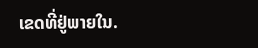ເຂດທີ່ຢູ່ພາຍໃນ.